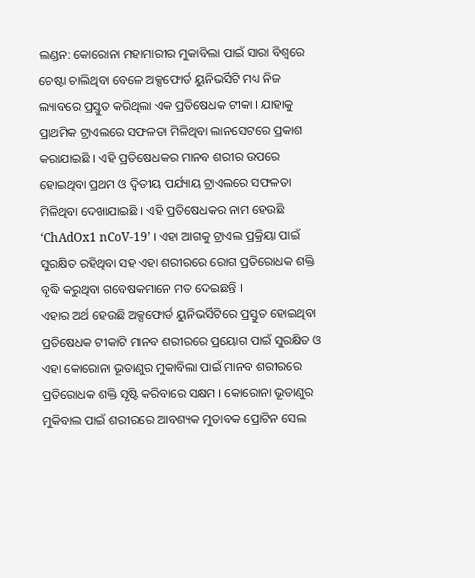ଲଣ୍ଡନ: କୋରୋନା ମହାମାରୀର ମୁକାବିଲା ପାଇଁ ସାରା ବିଶ୍ବରେ ଚେଷ୍ଟା ଚାଲିଥିବା ବେଳେ ଅକ୍ସଫୋର୍ଡ ୟୁନିଭର୍ସିଟି ମଧ୍ୟ ନିଜ ଲ୍ୟାବରେ ପ୍ରସ୍ତୁତ କରିଥିଲା ଏକ ପ୍ରତିଷେଧକ ଟୀକା । ଯାହାକୁ ପ୍ରାଥମିକ ଟ୍ରାଏଲରେ ସଫଳତା ମିଳିଥିବା ଲାନସେଟରେ ପ୍ରକାଶ କରାଯାଇଛି । ଏହି ପ୍ରତିଷେଧକର ମାନବ ଶରୀର ଉପରେ ହୋଇଥିବା ପ୍ରଥମ ଓ ଦ୍ବିତୀୟ ପର୍ଯ୍ୟାୟ ଟ୍ରାଏଲରେ ସଫଳତା ମିଳିଥିବା ଦେଖାଯାଇଛି । ଏହି ପ୍ରତିଷେଧକର ନାମ ହେଉଛି ‘ChAdOx1 nCoV-19’ । ଏହା ଆଗକୁ ଟ୍ରାଏଲ ପ୍ରକ୍ରିୟା ପାଇଁ ସୁରକ୍ଷିତ ରହିଥିବା ସହ ଏହା ଶରୀରରେ ରୋଗ ପ୍ରତିରୋଧକ ଶକ୍ତି ବୃଦ୍ଧି କରୁଥିବା ଗବେଷକମାନେ ମତ ଦେଇଛନ୍ତି ।
ଏହାର ଅର୍ଥ ହେଉଛି ଅକ୍ସଫୋର୍ଡ ୟୁନିଭର୍ସିଟିରେ ପ୍ରସ୍ତୁତ ହୋଇଥିବା ପ୍ରତିଷେଧକ ଟୀକାଟି ମାନବ ଶରୀରରେ ପ୍ରୟୋଗ ପାଇଁ ସୁରକ୍ଷିତ ଓ ଏହା କୋରୋନା ଭୂତାଣୁର ମୁକାବିଲା ପାଇଁ ମାନବ ଶରୀରରେ ପ୍ରତିରୋଧକ ଶକ୍ତି ସୃଷ୍ଟି କରିବାରେ ସକ୍ଷମ । କୋରୋନା ଭୂତାଣୁର ମୁକିବାଲ ପାଇଁ ଶରୀରରେ ଆବଶ୍ୟକ ମୁତାବକ ପ୍ରୋଟିନ ସେଲ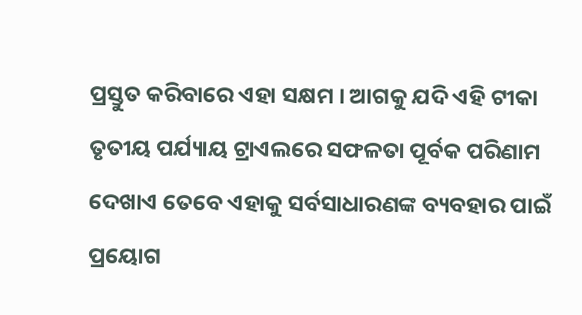ପ୍ରସ୍ତୁତ କରିବାରେ ଏହା ସକ୍ଷମ । ଆଗକୁ ଯଦି ଏହି ଟୀକା ତୃତୀୟ ପର୍ଯ୍ୟାୟ ଟ୍ରାଏଲରେ ସଫଳତା ପୂର୍ବକ ପରିଣାମ ଦେଖାଏ ତେବେ ଏହାକୁ ସର୍ବସାଧାରଣଙ୍କ ବ୍ୟବହାର ପାଇଁ ପ୍ରୟୋଗ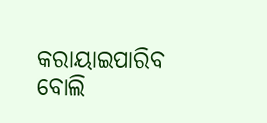କରାୟାଇପାରିବ ବୋଲି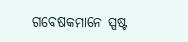ଗବେଷକମାନେ ସ୍ପଷ୍ଟ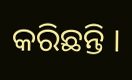କରିଛନ୍ତି ।